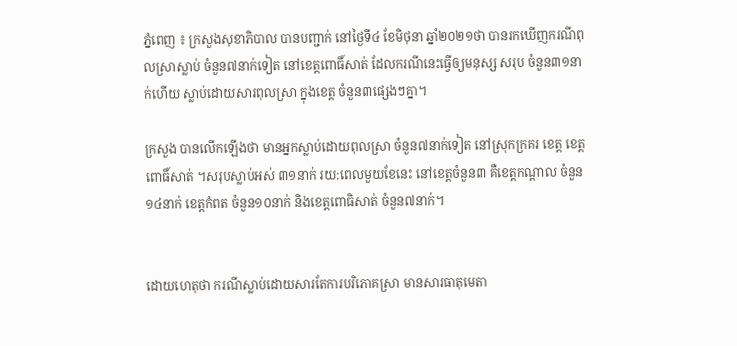ភ្នំពេញ ៖ ក្រសួងសុខាភិបាល បានបញ្ជាក់ នៅថ្ងៃទី៤ ខែមិថុនា ឆ្នាំ២០២១ថា បានរកឃើញករណីពុលស្រាស្លាប់ ចំនួន៧នាក់ទៀត នៅខេត្តពោធិ៍សាត់ ដែលករណីនេះធ្វើឲ្យមនុស្ស សរុប ចំនួន៣១នាក់ហើយ ស្លាប់ដោយសារពុលស្រា ក្នុងខេត្ត ចំនួន៣ផ្សេងៗគ្នា។

ក្រសួង បានលើកឡើងថា មានអ្នកស្លាប់ដោយពុលស្រា ចំនួន៧នាក់ទៀត នៅស្រុកក្រគរ ខេត្ត ខេត្តពោធិ៍សាត់ ។សរុបស្លាប់អស់ ៣១នាក់ រយ:ពេលមួយខែនេះ នៅខេត្តចំនួន៣ គឺខេត្តកណ្តាល ចំនួន១៤នាក់ ខេត្តកំពត ចំនួន១០នាក់ និងខេត្តពោធិសាត់ ចំនួន៧នាក់។


ដោយហេតុថា ករណីស្លាប់ដោយសារតែការបរិភោគស្រា មានសារធាតុមេតា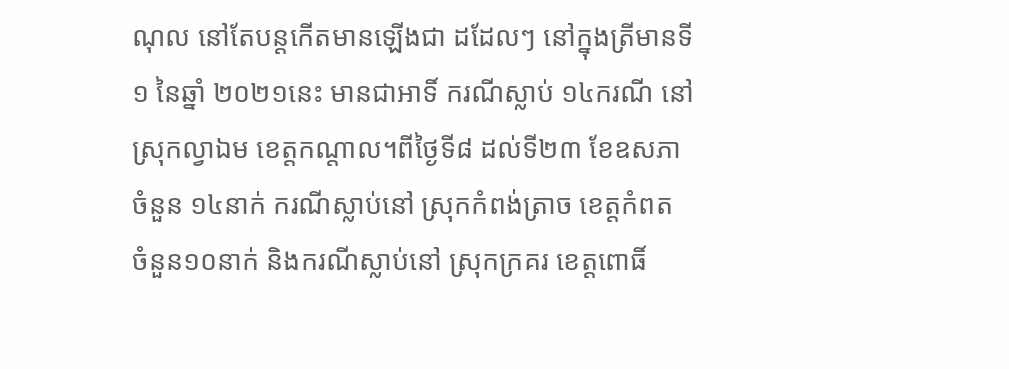ណុល នៅតែបន្តកើតមានឡើងជា ដដែលៗ នៅក្នុងត្រីមានទី១ នៃឆ្នាំ ២០២១នេះ មានជាអាទិ៍ ករណីស្លាប់ ១៤ករណី នៅស្រុកល្វាឯម ខេត្តកណ្តាល។ពីថ្ងៃទី៨ ដល់ទី២៣ ខែឧសភា ចំនួន ១៤នាក់ ករណីស្លាប់នៅ ស្រុកកំពង់ត្រាច ខេត្តកំពត ចំនួន១០នាក់ និងករណីស្លាប់នៅ ស្រុកក្រគរ ខេត្តពោធិ៍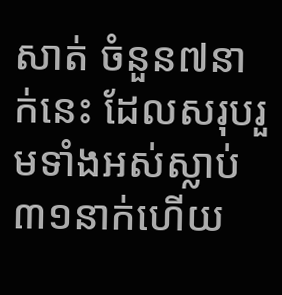សាត់ ចំនួន៧នាក់នេះ ដែលសរុបរួមទាំងអស់ស្លាប់៣១នាក់ហើយ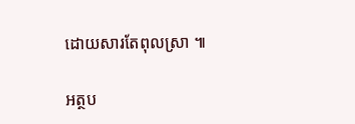ដោយសារតែពុលស្រា ៕

អត្ថប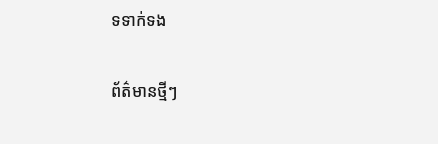ទទាក់ទង

ព័ត៌មានថ្មីៗ